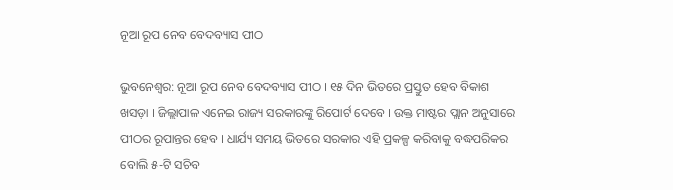ନୂଆ ରୂପ ନେବ ବେଦବ୍ୟାସ ପୀଠ

ଭୁବନେଶ୍ୱର: ନୂଆ ରୂପ ନେବ ବେଦବ୍ୟାସ ପୀଠ । ୧୫ ଦିନ ଭିତରେ ପ୍ରସ୍ତୁତ ହେବ ବିକାଶ ଖସଡ଼ା । ଜିଲ୍ଲାପାଳ ଏନେଇ ରାଜ୍ୟ ସରକାରଙ୍କୁ ରିପୋର୍ଟ ଦେବେ । ଉକ୍ତ ମାଷ୍ଟର ପ୍ଲାନ ଅନୁସାରେ ପୀଠର ରୂପାନ୍ତର ହେବ । ଧାର୍ଯ୍ୟ ସମୟ ଭିତରେ ସରକାର ଏହି ପ୍ରକଳ୍ପ କରିବାକୁ ବଦ୍ଧପରିକର ବୋଲି ୫-ଟି ସଚିବ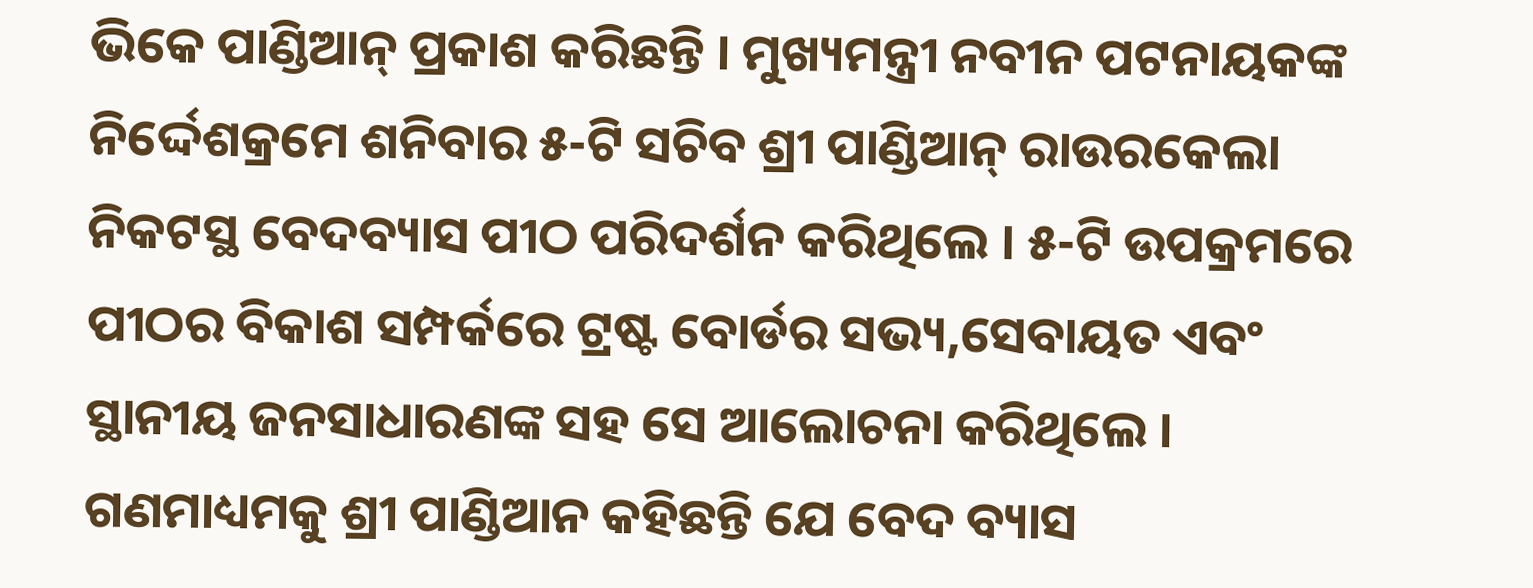ଭିକେ ପାଣ୍ଡିଆନ୍ ପ୍ରକାଶ କରିଛନ୍ତି । ମୁଖ୍ୟମନ୍ତ୍ରୀ ନବୀନ ପଟନାୟକଙ୍କ ନିର୍ଦ୍ଦେଶକ୍ରମେ ଶନିବାର ୫-ଟି ସଚିବ ଶ୍ରୀ ପାଣ୍ଡିଆନ୍ ରାଉରକେଲା ନିକଟସ୍ଥ ବେଦବ୍ୟାସ ପୀଠ ପରିଦର୍ଶନ କରିଥିଲେ । ୫-ଟି ଉପକ୍ରମରେ ପୀଠର ବିକାଶ ସମ୍ପର୍କରେ ଟ୍ରଷ୍ଟ ବୋର୍ଡର ସଭ୍ୟ,ସେବାୟତ ଏବଂ ସ୍ଥାନୀୟ ଜନସାଧାରଣଙ୍କ ସହ ସେ ଆଲୋଚନା କରିଥିଲେ । ଗଣମାଧ୍ୟମକୁ ଶ୍ରୀ ପାଣ୍ଡିଆନ କହିଛନ୍ତି ଯେ ବେଦ ବ୍ୟାସ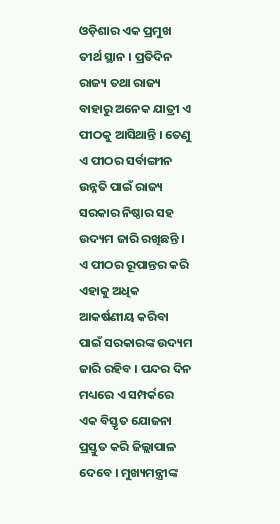ଓଡ଼ିଶାର ଏକ ପ୍ରମୁଖ ତୀର୍ଥ ସ୍ଥାନ । ପ୍ରତିଦିନ ରାଜ୍ୟ ତଥା ରାଜ୍ୟ ବାହାରୁ ଅନେକ ଯାତ୍ରୀ ଏ ପୀଠକୁ ଆସିଥାନ୍ତି । ତେଣୁ ଏ ପୀଠର ସର୍ବାଙ୍ଗୀନ ଉନ୍ନତି ପାଇଁ ରାଜ୍ୟ ସରକାର ନିଷ୍ଠାର ସହ ଉଦ୍ୟମ ଜାରି ରଖିଛନ୍ତି । ଏ ପୀଠର ରୂପାନ୍ତର କରି ଏହାକୁ ଅଧିକ ଆକର୍ଷଣୀୟ କରିବା ପାଇଁ ସରକାରଙ୍କ ଉଦ୍ୟମ ଜାରି ରହିବ । ପନ୍ଦର ଦିନ ମଧ୍ୟରେ ଏ ସମ୍ପର୍କରେ ଏକ ବିସ୍ତୃତ ଯୋଜନା ପ୍ରସ୍ତୁତ କରି ଜିଲ୍ଲାପାଳ ଦେବେ । ମୁଖ୍ୟମନ୍ତ୍ରୀଙ୍କ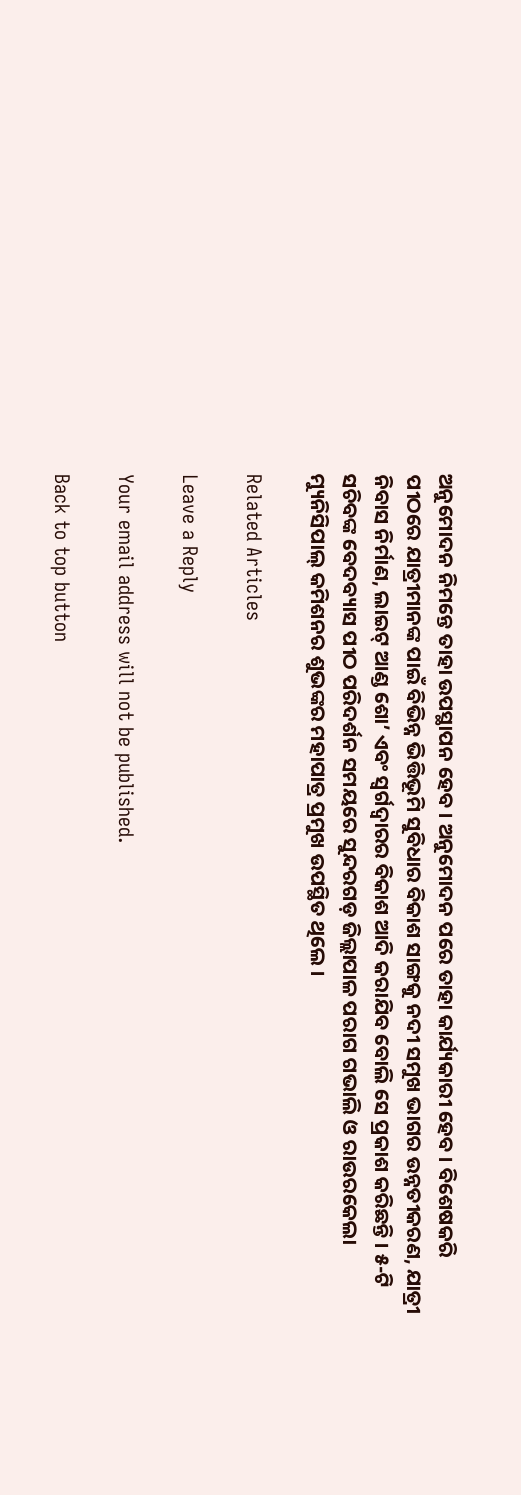ଅନୁମୋଦନ ନିମନ୍ତେ ତାହା ଉପସ୍ଥାପନ ହେବ । ଅନୁମୋଦନ ପରେ ତାହା କାର୍ଯ୍ୟକାରୀ ହେବ । ବିଶେଷକରି ପୀଠରେ ଯାତ୍ରୀମାନଙ୍କ ପାଇଁ ବିଭିନ୍ନ ଭିତ୍ତିଭୂମି ସୁବିଧାର ବିକାଶ ସାଙ୍ଗକୁ ନଦୀ ସମୁଖ ଭାଗର ଉନ୍ନତୀକରଣ, ଯାତ୍ରୀ ନିବାସ ନିର୍ମାଣ, ଲାଇଟ୍ ଆଣ୍ଡ ଶୋ’ ଏବଂ ସ୍ୱର୍ଗଦ୍ୱାରର ବିକାଶ ଆଦି କରାଯିବ ବୋଲି ସେ ପ୍ରକାଶ କରିଛନ୍ତି । ୫-ଟି ସଚିବଙ୍କ ବେଦବ୍ୟାସ ପୀଠ ପରିଦର୍ଶନ ସମୟରେ ସୁନ୍ଦରଗଡ଼ ଜିଲ୍ଲାପାଳ ପରାଗ ଗଭାଲି ଓ ରାଉରକେଲା ମ୍ୟୁନିସିପାଲ୍ କମିଶନର ଶୁଭଙ୍କର ମହାପାତ୍ର ପ୍ରମୁଖ ଉପସ୍ଥିତ ଥିଲେ ।

Related Articles

Leave a Reply

Your email address will not be published.

Back to top button